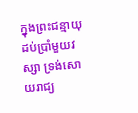ក្នុងព្រះជន្មាយុដប់ប្រាំមួយវស្សា ទ្រង់សោយរាជ្យ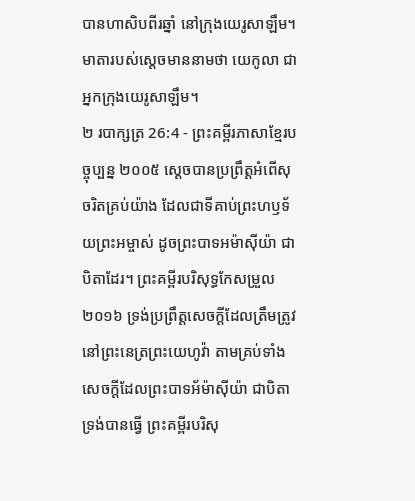បានហាសិបពីរឆ្នាំ នៅក្រុងយេរូសាឡឹម។ មាតារបស់ស្ដេចមាននាមថា យេកូលា ជាអ្នកក្រុងយេរូសាឡឹម។
២ របាក្សត្រ 26:4 - ព្រះគម្ពីរភាសាខ្មែរបច្ចុប្បន្ន ២០០៥ ស្ដេចបានប្រព្រឹត្តអំពើសុចរិតគ្រប់យ៉ាង ដែលជាទីគាប់ព្រះហឫទ័យព្រះអម្ចាស់ ដូចព្រះបាទអម៉ាស៊ីយ៉ា ជាបិតាដែរ។ ព្រះគម្ពីរបរិសុទ្ធកែសម្រួល ២០១៦ ទ្រង់ប្រព្រឹត្តសេចក្ដីដែលត្រឹមត្រូវ នៅព្រះនេត្រព្រះយេហូវ៉ា តាមគ្រប់ទាំងសេចក្ដីដែលព្រះបាទអ័ម៉ាស៊ីយ៉ា ជាបិតាទ្រង់បានធ្វើ ព្រះគម្ពីរបរិសុ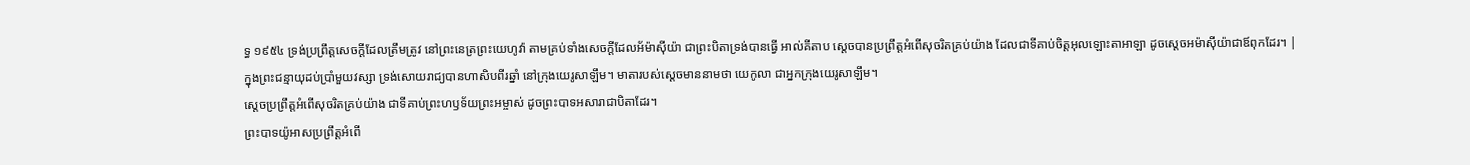ទ្ធ ១៩៥៤ ទ្រង់ប្រព្រឹត្តសេចក្ដីដែលត្រឹមត្រូវ នៅព្រះនេត្រព្រះយេហូវ៉ា តាមគ្រប់ទាំងសេចក្ដីដែលអ័ម៉ាស៊ីយ៉ា ជាព្រះបិតាទ្រង់បានធ្វើ អាល់គីតាប ស្តេចបានប្រព្រឹត្តអំពើសុចរិតគ្រប់យ៉ាង ដែលជាទីគាប់ចិត្តអុលឡោះតាអាឡា ដូចស្តេចអម៉ាស៊ីយ៉ាជាឪពុកដែរ។ |
ក្នុងព្រះជន្មាយុដប់ប្រាំមួយវស្សា ទ្រង់សោយរាជ្យបានហាសិបពីរឆ្នាំ នៅក្រុងយេរូសាឡឹម។ មាតារបស់ស្ដេចមាននាមថា យេកូលា ជាអ្នកក្រុងយេរូសាឡឹម។
ស្ដេចប្រព្រឹត្តអំពើសុចរិតគ្រប់យ៉ាង ជាទីគាប់ព្រះហឫទ័យព្រះអម្ចាស់ ដូចព្រះបាទអសារាជាបិតាដែរ។
ព្រះបាទយ៉ូអាសប្រព្រឹត្តអំពើ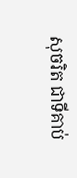សុចរិត ជាទីគាប់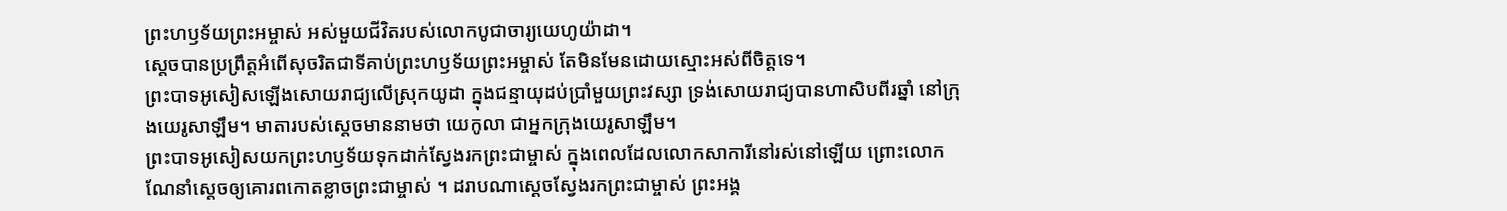ព្រះហឫទ័យព្រះអម្ចាស់ អស់មួយជីវិតរបស់លោកបូជាចារ្យយេហូយ៉ាដា។
ស្ដេចបានប្រព្រឹត្តអំពើសុចរិតជាទីគាប់ព្រះហឫទ័យព្រះអម្ចាស់ តែមិនមែនដោយស្មោះអស់ពីចិត្តទេ។
ព្រះបាទអូសៀសឡើងសោយរាជ្យលើស្រុកយូដា ក្នុងជន្មាយុដប់ប្រាំមួយព្រះវស្សា ទ្រង់សោយរាជ្យបានហាសិបពីរឆ្នាំ នៅក្រុងយេរូសាឡឹម។ មាតារបស់ស្ដេចមាននាមថា យេកូលា ជាអ្នកក្រុងយេរូសាឡឹម។
ព្រះបាទអូសៀសយកព្រះហឫទ័យទុកដាក់ស្វែងរកព្រះជាម្ចាស់ ក្នុងពេលដែលលោកសាការីនៅរស់នៅឡើយ ព្រោះលោកណែនាំស្ដេចឲ្យគោរពកោតខ្លាចព្រះជាម្ចាស់ ។ ដរាបណាស្ដេចស្វែងរកព្រះជាម្ចាស់ ព្រះអង្គ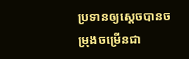ប្រទានឲ្យស្ដេចបានចម្រុងចម្រើនជា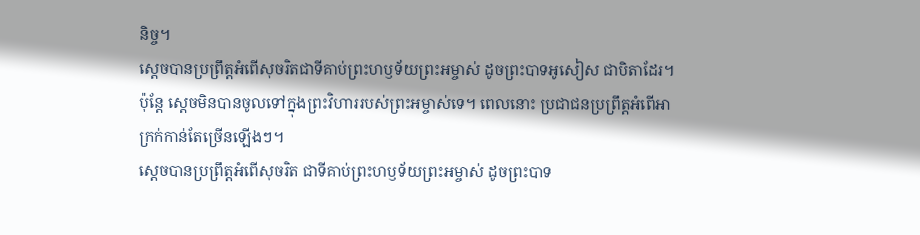និច្ច។
ស្ដេចបានប្រព្រឹត្តអំពើសុចរិតជាទីគាប់ព្រះហឫទ័យព្រះអម្ចាស់ ដូចព្រះបាទអូសៀស ជាបិតាដែរ។ ប៉ុន្តែ ស្ដេចមិនបានចូលទៅក្នុងព្រះវិហាររបស់ព្រះអម្ចាស់ទេ។ ពេលនោះ ប្រជាជនប្រព្រឹត្តអំពើអាក្រក់កាន់តែច្រើនឡើងៗ។
ស្ដេចបានប្រព្រឹត្តអំពើសុចរិត ជាទីគាប់ព្រះហឫទ័យព្រះអម្ចាស់ ដូចព្រះបាទ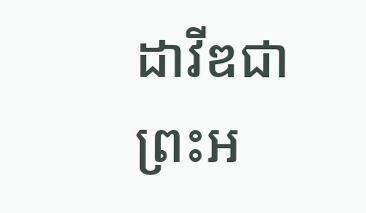ដាវីឌជាព្រះអ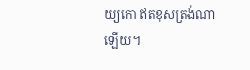យ្យកោ ឥតខុសត្រង់ណាឡើយ។